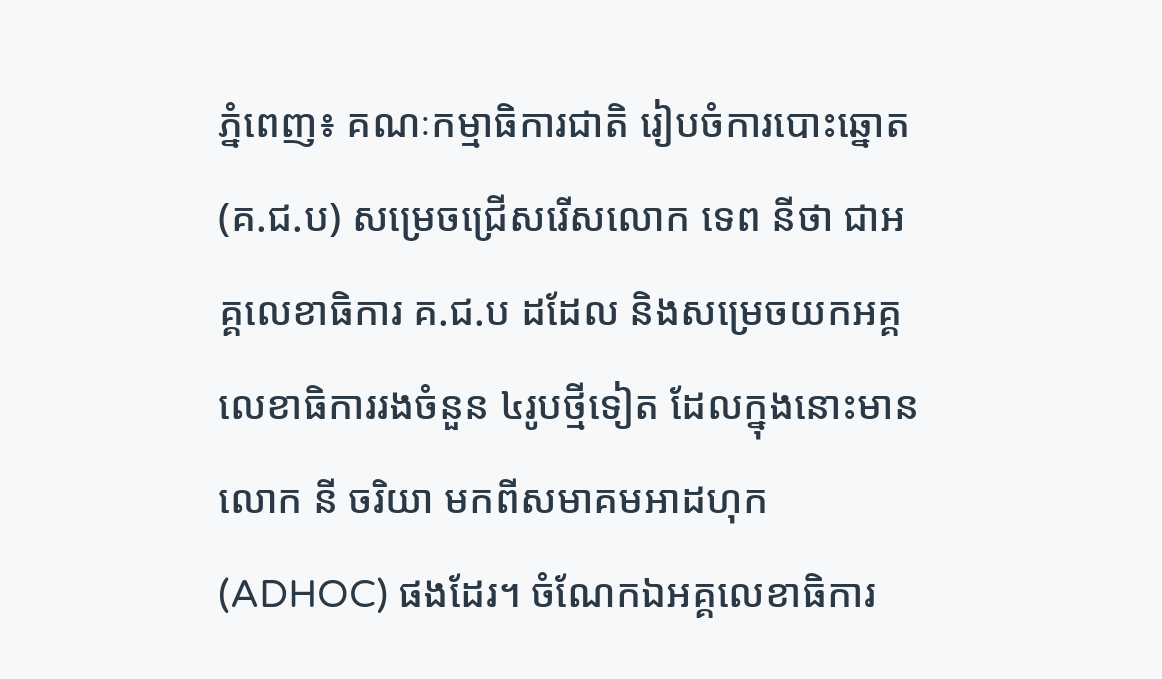ភ្នំពេញ៖ គណៈកម្មាធិការជាតិ រៀបចំការបោះឆ្នោត (គ.ជ.ប) សម្រេចជ្រើសរើសលោក ទេព នីថា ជាអគ្គលេខាធិការ គ.ជ.ប ដដែល និងសម្រេចយកអគ្គលេខាធិការរងចំនួន ៤រូបថ្មីទៀត ដែលក្នុងនោះមានលោក នី ចរិយា មកពីសមាគមអាដហុក (ADHOC) ផងដែរ។ ចំណែកឯអគ្គលេខាធិការ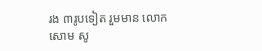រង ៣រូបទៀត រួមមាន លោក សោម សូ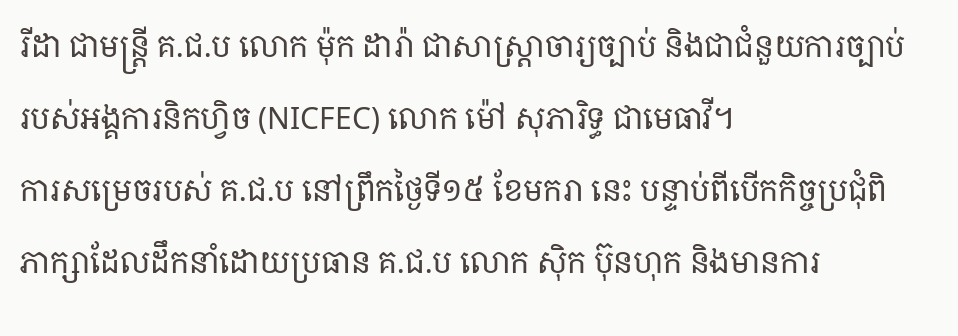រីដា ជាមន្ត្រី គ.ជ.ប លោក ម៉ុក ដារ៉ា ជាសាស្ត្រាចារ្យច្បាប់ និងជាជំនួយការច្បាប់របស់អង្គការនិកហ្វិច (NICFEC) លោក ម៉ៅ សុភារិទ្ធ ជាមេធាវី។
ការសម្រេចរបស់ គ.ជ.ប នៅព្រឹកថ្ងៃទី១៥ ខែមករា នេះ បន្ទាប់ពីបើកកិច្ចប្រជុំពិភាក្សាដែលដឹកនាំដោយប្រធាន គ.ជ.ប លោក ស៊ិក ប៊ុនហុក និងមានការ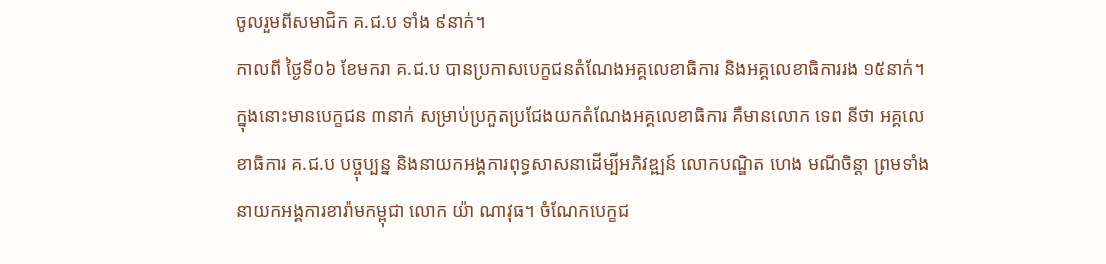ចូលរួមពីសមាជិក គ.ជ.ប ទាំង ៩នាក់។
កាលពី ថ្ងៃទី០៦ ខែមករា គ.ជ.ប បានប្រកាសបេក្ខជនតំណែងអគ្គលេខាធិការ និងអគ្គលេខាធិការរង ១៥នាក់។ ក្នុងនោះមានបេក្ខជន ៣នាក់ សម្រាប់ប្រកួតប្រជែងយកតំណែងអគ្គលេខាធិការ គឺមានលោក ទេព នីថា អគ្គលេខាធិការ គ.ជ.ប បច្ចុប្បន្ន និងនាយកអង្គការពុទ្ធសាសនាដើម្បីអភិវឌ្ឍន៍ លោកបណ្ឌិត ហេង មណីចិន្តា ព្រមទាំងនាយកអង្គការខារ៉ាមកម្ពុជា លោក យ៉ា ណាវុធ។ ចំណែកបេក្ខជ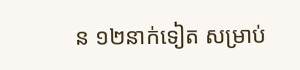ន ១២នាក់ទៀត សម្រាប់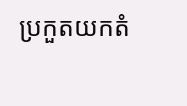ប្រកួតយកតំ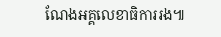ណែងអគ្គលេខាធិការរង៕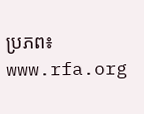ប្រភព៖ www.rfa.org